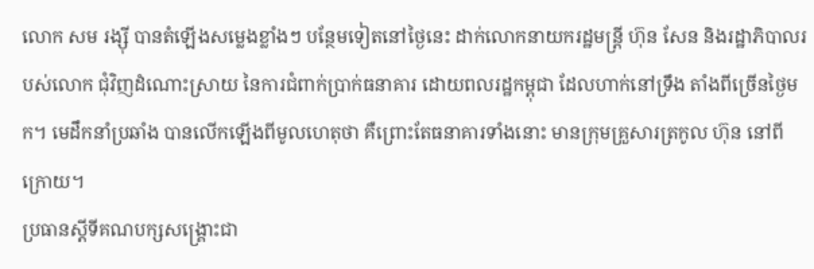លោក សម រង្ស៊ី បានតំឡើងសម្លេងខ្លាំងៗ បន្ថែមទៀតនៅថ្ងៃនេះ ដាក់លោកនាយករដ្ឋមន្ត្រី ហ៊ុន សែន និងរដ្ឋាភិបាលរបស់លោក ជុំវិញដំណោះស្រាយ នៃការជំពាក់ប្រាក់ធនាគារ ដោយពលរដ្ឋកម្ពុជា ដែលហាក់នៅទ្រឹង តាំងពីច្រើនថ្ងៃមក។ មេដឹកនាំប្រឆាំង បានលើកឡើងពីមូលហេតុថា គឺព្រោះតែធនាគារទាំងនោះ មានក្រុមគ្រួសារត្រកូល ហ៊ុន នៅពីក្រោយ។
ប្រធានស្ដីទីគណបក្សសង្គ្រោះជា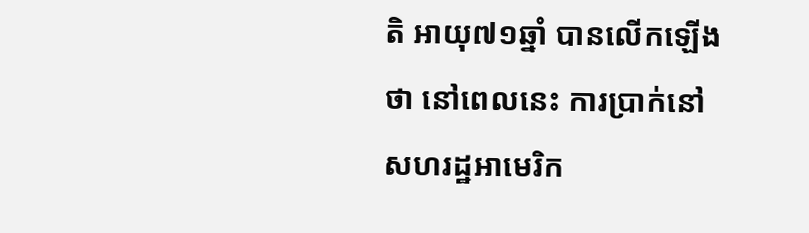តិ អាយុ៧១ឆ្នាំ បានលើកឡើងថា នៅពេលនេះ ការប្រាក់នៅសហរដ្ឋអាមេរិក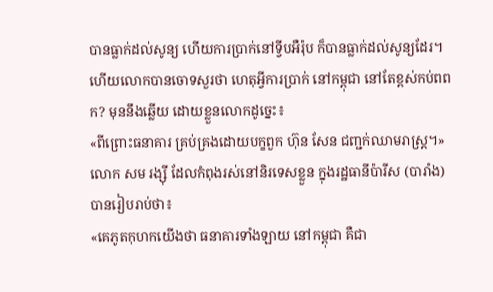បានធ្លាក់ដល់សូន្យ ហើយការប្រាក់នៅទ្វីបអឺរ៉ុប ក៏បានធ្លាក់ដល់សូន្យដែរ។ ហើយលោកបានចោទសួរថា ហេតុអ្វីការប្រាក់ នៅកម្ពុជា នៅតែខ្ពស់កប់ពពក? មុននឹងឆ្លើយ ដោយខ្លួនលោកដូច្នេះ៖
«ពីព្រោះធនាគារ គ្រប់គ្រងដោយបក្ខពួក ហ៊ុន សែន ជញ្ជក់ឈាមរាស្ត្រ។»
លោក សម រង្ស៊ី ដែលកំពុងរស់នៅនិរទេសខ្លួន ក្នុងរដ្ឋធានីប៉ារីស (បារាំង) បានរៀបរាប់ថា៖
«គេភូតកុហកយើងថា ធនាគារទាំងឡាយ នៅកម្ពុជា គឺជា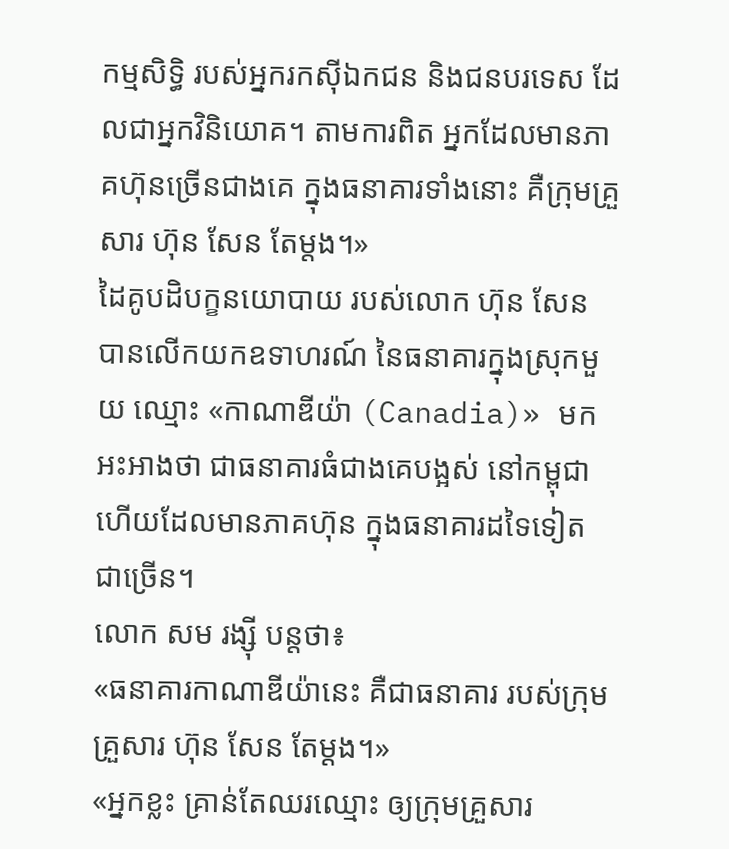កម្មសិទ្ធិ របស់អ្នករកស៊ីឯកជន និងជនបរទេស ដែលជាអ្នកវិនិយោគ។ តាមការពិត អ្នកដែលមានភាគហ៊ុនច្រើនជាងគេ ក្នុងធនាគារទាំងនោះ គឺក្រុមគ្រួសារ ហ៊ុន សែន តែម្តង។»
ដៃគូបដិបក្ខនយោបាយ របស់លោក ហ៊ុន សែន បានលើកយកឧទាហរណ៍ នៃធនាគារក្នុងស្រុកមួយ ឈ្មោះ «កាណាឌីយ៉ា (Canadia)» មកអះអាងថា ជាធនាគារធំជាងគេបង្អស់ នៅកម្ពុជា ហើយដែលមានភាគហ៊ុន ក្នុងធនាគារដទៃទៀត ជាច្រើន។
លោក សម រង្ស៊ី បន្តថា៖
«ធនាគារកាណាឌីយ៉ានេះ គឺជាធនាគារ របស់ក្រុមគ្រួសារ ហ៊ុន សែន តែម្តង។»
«អ្នកខ្លះ គ្រាន់តែឈរឈ្មោះ ឲ្យក្រុមគ្រួសារ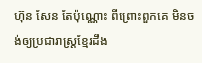ហ៊ុន សែន តែប៉ុណ្ណោះ ពីព្រោះពួកគេ មិនចង់ឲ្យប្រជារាស្ត្រខ្មែរដឹង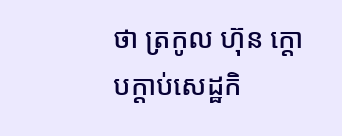ថា ត្រកូល ហ៊ុន ក្តោបក្តាប់សេដ្ឋកិ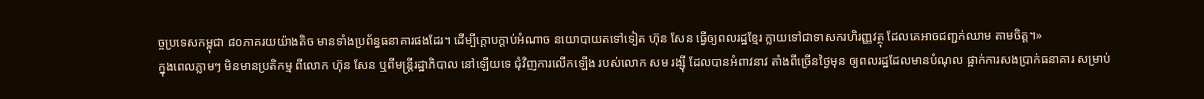ច្ចប្រទេសកម្ពុជា ៨០ភាគរយយ៉ាងតិច មានទាំងប្រព័ន្ធធនាគារផងដែរ។ ដើម្បីក្តោបក្តាប់អំណាច នយោបាយតទៅទៀត ហ៊ុន សែន ធ្វើឲ្យពលរដ្ឋខ្មែរ ក្លាយទៅជាទាសករហិរញ្ញវត្ថុ ដែលគេអាចជញ្ជក់ឈាម តាមចិត្ត។»
ក្នុងពេលភ្លាមៗ មិនមានប្រតិកម្ម ពីលោក ហ៊ុន សែន ឬពីមន្ត្រីរដ្ឋាភិបាល នៅឡើយទេ ជុំវិញការលើកឡើង របស់លោក សម រង្ស៊ី ដែលបានអំពាវនាវ តាំងពីច្រើនថ្ងៃមុន ឲ្យពលរដ្ឋដែលមានបំណុល ផ្អាក់ការសងប្រាក់ធនាគារ សម្រាប់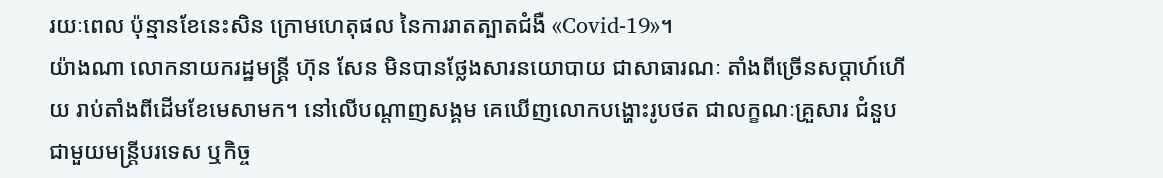រយៈពេល ប៉ុន្មានខែនេះសិន ក្រោមហេតុផល នៃការរាតត្បាតជំងឺ «Covid-19»។
យ៉ាងណា លោកនាយករដ្ឋមន្ត្រី ហ៊ុន សែន មិនបានថ្លែងសារនយោបាយ ជាសាធារណៈ តាំងពីច្រើនសប្ដាហ៍ហើយ រាប់តាំងពីដើមខែមេសាមក។ នៅលើបណ្ដាញសង្គម គេឃើញលោកបង្ហោះរូបថត ជាលក្ខណៈគ្រួសារ ជំនួបជាមួយមន្ត្រីបរទេស ឬកិច្ច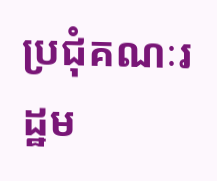ប្រជុំគណៈរដ្ឋម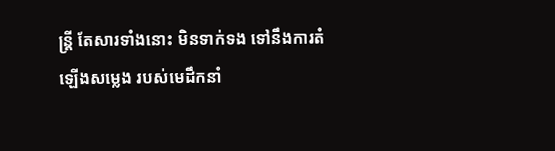ន្ត្រី តែសារទាំងនោះ មិនទាក់ទង ទៅនឹងការតំឡើងសម្លេង របស់មេដឹកនាំ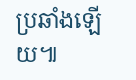ប្រឆាំងឡើយ៕